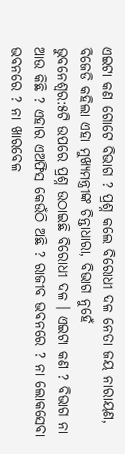ଏଇଟା କଣ ଗୋଟେ ବିଭାଗ ? ପ୍ରଶ୍ନ କଲେ ବିରୋଧୀ ଦଳ ନେତା ଜୟ ନାରାୟଣ, ବିଜେଡି କହିଲା ଏହା ମୁଖ୍ୟମନ୍ତ୍ରୀଙ୍କ ଚିନ୍ତାଧାରା, ବିଭାଗ ନୁହେଁ
ଭୁବନେଶ୍ୱର:୫ଟି ଉପରେ ପ୍ରଶ୍ନ ଉଠାଇଛି ବିରୋଧୀ ଦଳ । ଏଇଟା କଣ ? ବିଭାଗ ନା ଆଉ କିଛି ? ଏହାର ଏଅଫିସ କେଉଁଠି ଅଛି ? ରାଜୀବ ଭବନରେ ? ନା ଲୋକସେବା ଭବନରେ ? ନା ଖାରବେଳ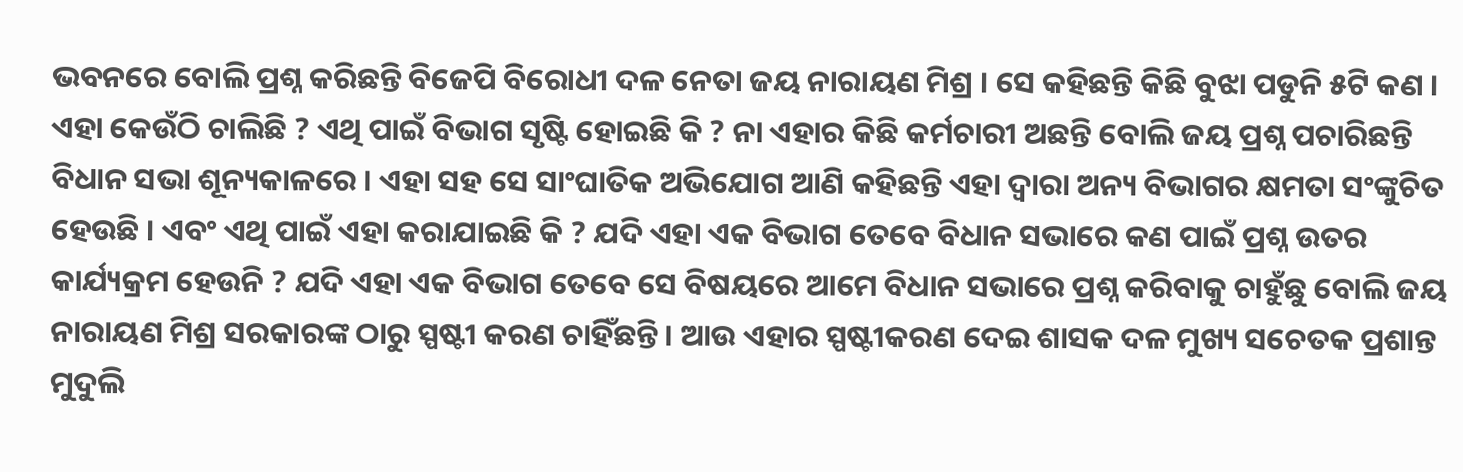ଭବନରେ ବୋଲି ପ୍ରଶ୍ନ କରିଛନ୍ତି ବିଜେପି ବିରୋଧୀ ଦଳ ନେତା ଜୟ ନାରାୟଣ ମିଶ୍ର । ସେ କହିଛନ୍ତି କିଛି ବୁଝା ପଡୁନି ୫ଟି କଣ । ଏହା କେଉଁଠି ଚାଲିଛି ? ଏଥି ପାଇଁ ବିଭାଗ ସୃଷ୍ଟି ହୋଇଛି କି ? ନା ଏହାର କିଛି କର୍ମଚାରୀ ଅଛନ୍ତି ବୋଲି ଜୟ ପ୍ରଶ୍ନ ପଚାରିଛନ୍ତି ବିଧାନ ସଭା ଶୂନ୍ୟକାଳରେ । ଏହା ସହ ସେ ସାଂଘାତିକ ଅଭିଯୋଗ ଆଣି କହିଛନ୍ତି ଏହା ଦ୍ୱାରା ଅନ୍ୟ ବିଭାଗର କ୍ଷମତା ସଂଙ୍କୁଚିତ ହେଉଛି । ଏବଂ ଏଥି ପାଇଁ ଏହା କରାଯାଇଛି କି ? ଯଦି ଏହା ଏକ ବିଭାଗ ତେବେ ବିଧାନ ସଭାରେ କଣ ପାଇଁ ପ୍ରଶ୍ନ ଉତର କାର୍ଯ୍ୟକ୍ରମ ହେଉନି ? ଯଦି ଏହା ଏକ ବିଭାଗ ତେବେ ସେ ବିଷୟରେ ଆମେ ବିଧାନ ସଭାରେ ପ୍ରଶ୍ନ କରିବାକୁ ଚାହୁଁଛୁ ବୋଲି ଜୟ ନାରାୟଣ ମିଶ୍ର ସରକାରଙ୍କ ଠାରୁ ସ୍ପଷ୍ଟୀ କରଣ ଚାହିଁଛନ୍ତି । ଆଉ ଏହାର ସ୍ପଷ୍ଟୀକରଣ ଦେଇ ଶାସକ ଦଳ ମୁଖ୍ୟ ସଚେତକ ପ୍ରଶାନ୍ତ ମୁଦୁଲି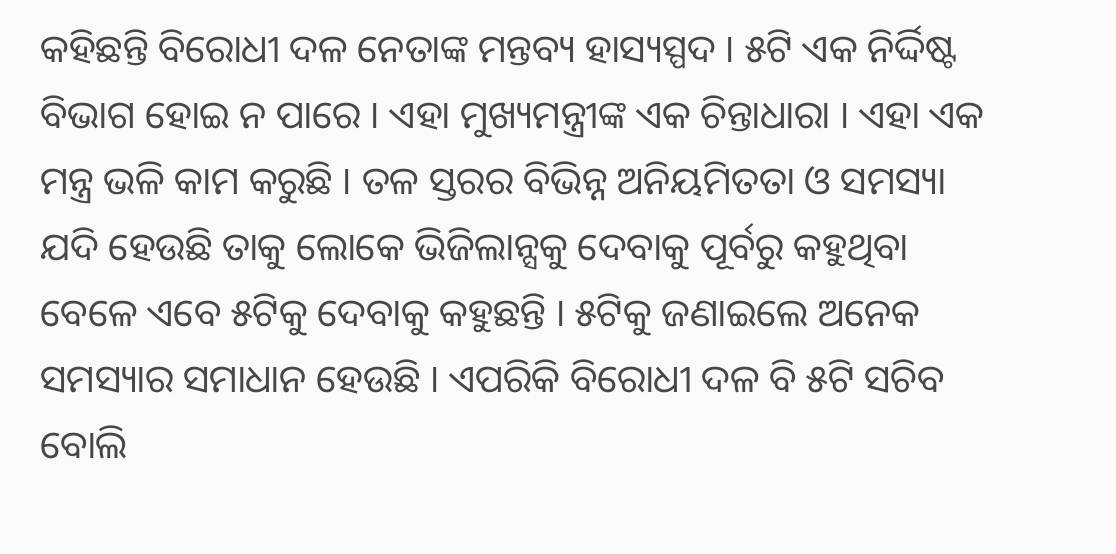କହିଛନ୍ତି ବିରୋଧୀ ଦଳ ନେତାଙ୍କ ମନ୍ତବ୍ୟ ହାସ୍ୟସ୍ପଦ । ୫ଟି ଏକ ନିର୍ଦ୍ଦିଷ୍ଟ ବିଭାଗ ହୋଇ ନ ପାରେ । ଏହା ମୁଖ୍ୟମନ୍ତ୍ରୀଙ୍କ ଏକ ଚିନ୍ତାଧାରା । ଏହା ଏକ ମନ୍ତ୍ର ଭଳି କାମ କରୁଛି । ତଳ ସ୍ତରର ବିଭିନ୍ନ ଅନିୟମିତତା ଓ ସମସ୍ୟା ଯଦି ହେଉଛି ତାକୁ ଲୋକେ ଭିଜିଲାନ୍ସକୁ ଦେବାକୁ ପୂର୍ବରୁ କହୁଥିବା ବେଳେ ଏବେ ୫ଟିକୁ ଦେବାକୁ କହୁଛନ୍ତି । ୫ଟିକୁ ଜଣାଇଲେ ଅନେକ ସମସ୍ୟାର ସମାଧାନ ହେଉଛି । ଏପରିକି ବିରୋଧୀ ଦଳ ବି ୫ଟି ସଚିବ ବୋଲି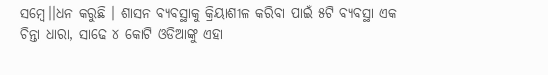ସମ୍ବେ।।ଧନ କରୁଛି । ଶାସନ ବ୍ୟବସ୍ଥାକୁ କ୍ରିୟାଶୀଳ କରିବା ପାଇଁ ୫ଟି ବ୍ୟବସ୍ଥା ଏକ ଚିନ୍ତା ଧାରା, ସାଢେ ୪ କୋଟି ଓଡିଆଙ୍କୁ ଏହା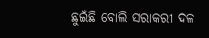ଛୁଇଁଛି ବୋଲି ସରାକରୀ ଦଳ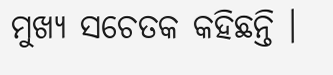ମୁଖ୍ୟ ସଚେତକ କହିଛନ୍ତି ।